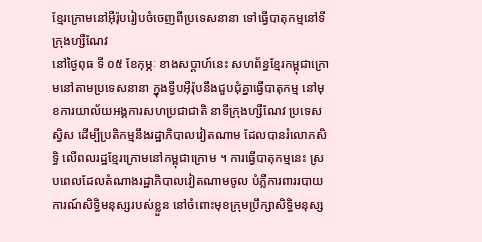ខ្មែរក្រោមនៅអ៊ឺរ៉ុបរៀបចំចេញពីប្រទេសនានា ទៅធ្វើបាតុកម្មនៅទីក្រុងហ្សឺណែវ
នៅថ្ងៃពុធ ទី ០៥ ខែកុម្ភៈ ខាងសប្ដាហ៍នេះ សហព័ន្ធខ្មែរកម្ពុជាក្រោមនៅតាមប្រទេសនានា ក្នុងទ្វីបអ៊ឺរ៉ុបនឹងជួបជុំគ្នាធ្វើបាតុកម្ម នៅមុខការយាល័យអង្គការសហប្រជាជាតិ នាទីក្រុងហ្សឺណែវ ប្រទេសស្វិស ដើម្បីប្រតិកម្មនឹងរដ្ឋាភិបាលវៀតណាម ដែលបានរំលោភសិទ្ធិ លើពលរដ្ឋខ្មែរក្រោមនៅកម្ពុជាក្រោម ។ ការធ្វើបាតុកម្មនេះ ស្របពេលដែលតំណាងរដ្ឋាភិបាលវៀតណាមចូល បំភ្លឺការពាររបាយការណ៍សិទ្ធិមនុស្សរបស់ខ្លួន នៅចំពោះមុខក្រុមប្រឹក្សាសិទ្ធិមនុស្ស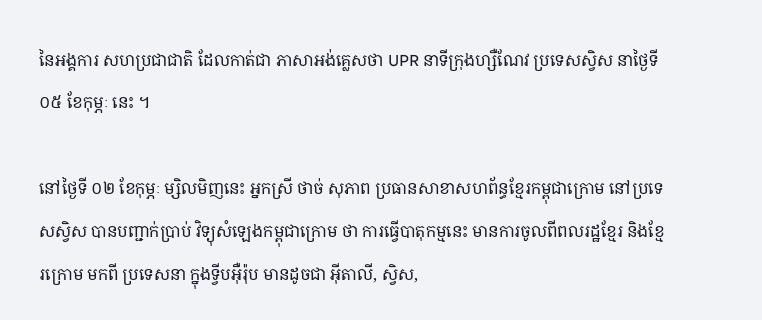នៃអង្គការ សហប្រជាជាតិ ដែលកាត់ជា ភាសាអង់គ្លេសថា UPR នាទីក្រុងហ្សឺណែវ ប្រទេសស្វិស នាថ្ងៃទី ០៥ ខែកុម្ភៈ នេះ ។

នៅថ្ងៃទី ០២ ខែកុម្ភៈ ម្សិលមិញនេះ អ្នកស្រី ថាច់ សុភាព ប្រធានសាខាសហព័ន្ធខ្មែរកម្ពុជាក្រោម នៅប្រទេសស្វិស បានបញ្ជាក់ប្រាប់ វិទ្យុសំឡេងកម្ពុជាក្រោម ថា ការធ្វើបាតុកម្មនេះ មានការចូលពីពលរដ្ឋខ្មែរ និងខ្មែរក្រោម មកពី ប្រទេសនា ក្នុងទ្វីបអ៊ឺរ៉ុប មានដូចជា អ៊ីតាលី, ស្វិស,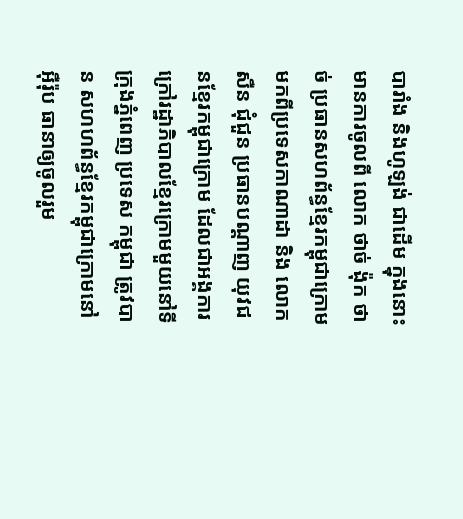បារាំង និងហូឡង់ ជាដើម ក្នុងនោះ មានការចូលពី លោក ថាច់ ង៉ុក ថាច់ ប្រធានសហព័ន្ធខ្មែរកម្ពុជាក្រោម មកពីប្រទេសកាណាដា និង លោក សឺន ជុំជួន ប្រធានបណ្ដាញ យុវជនខ្មែរកម្ពុជាក្រោម ដែលជាអង្គការក្រៅរដ្ឋាភិបាលខ្មែរក្រោមមួយនៅទីក្រុងភ្នំពេញ ប្រទេស កម្ពុជា ត្រូវបាន សហហព័ន្ធខ្មែរកម្ពុជាក្រោមនៅអ៊ឺរ៉ុប ធានាឲ្យចូលរួម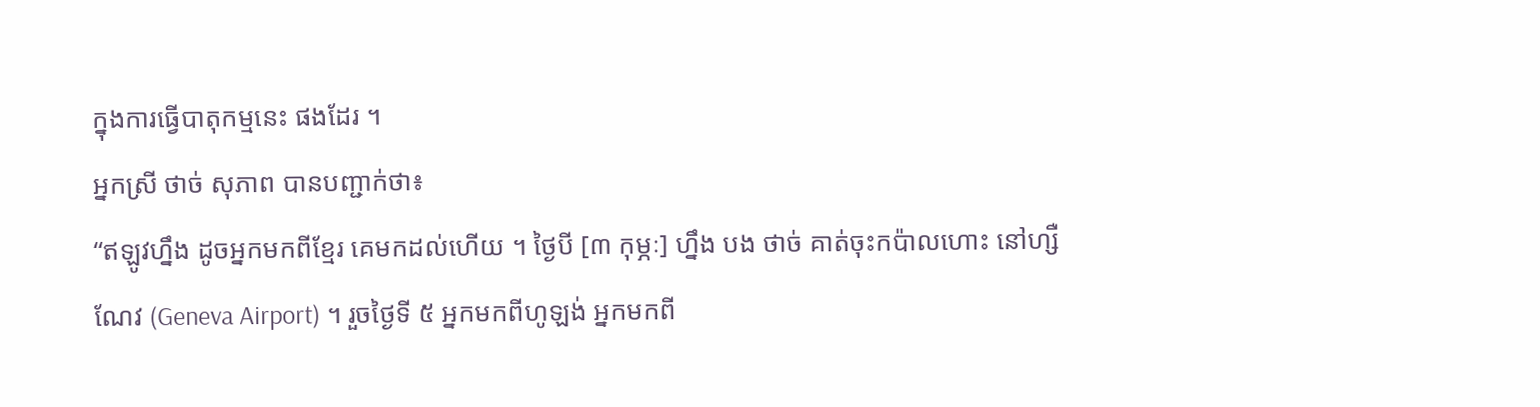ក្នុងការធ្វើបាតុកម្មនេះ ផងដែរ ។
អ្នកស្រី ថាច់ សុភាព បានបញ្ជាក់ថា៖
“ឥឡូវហ្នឹង ដូចអ្នកមកពីខ្មែរ គេមកដល់ហើយ ។ ថ្ងៃបី [៣ កុម្ភៈ] ហ្នឹង បង ថាច់ គាត់ចុះកប៉ាលហោះ នៅហ្សឺណែវ (Geneva Airport) ។ រួចថ្ងៃទី ៥ អ្នកមកពីហូឡង់ អ្នកមកពី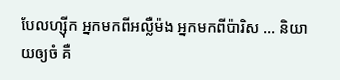បែលហ្ស៊ីក អ្នកមកពីអល្លឺម៉ង អ្នកមកពីប៉ារិស … និយាយឲ្យចំ គឺ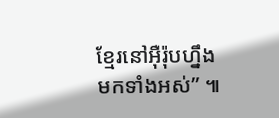ខ្មែរនៅអ៊ឺរ៉ុបហ្នឹងមកទាំងអស់” ៕